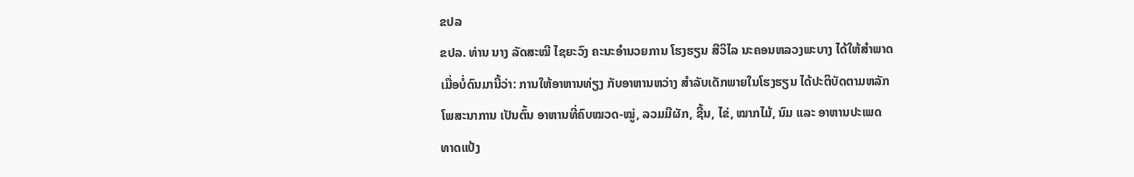ຂປລ
ຂປລ. ທ່ານ ນາງ ລັດສະໝີ ໄຊຍະວົງ ຄະນະອຳນວຍການ ໂຮງຮຽນ ສີວິໄລ ນະຄອນຫລວງພະບາງ ໄດ້ໃຫ້ສຳພາດເມື່ອບໍ່ດົນມານີ້ວ່າ: ການໃຫ້ອາຫານທ່ຽງ ກັບອາຫານຫວ່າງ ສຳລັບເດັກພາຍໃນໂຮງຮຽນ ໄດ້ປະຕິບັດຕາມຫລັກ ໂພສະນາການ ເປັນຕົ້ນ ອາຫານທີ່ຄົບໝວດ-ໝູ່, ລວມມີຜັກ, ຊີ້ນ, ໄຂ່, ໝາກໄມ້, ນົມ ແລະ ອາຫານປະເພດທາດແປ້ງ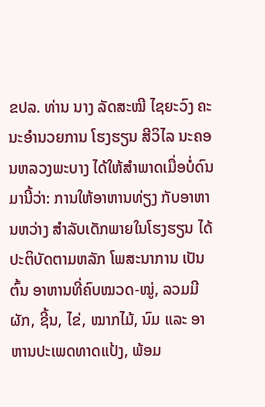ຂປລ. ທ່ານ ນາງ ລັດສະໝີ ໄຊຍະວົງ ຄະນະອຳນວຍການ ໂຮງຮຽນ ສີວິໄລ ນະຄອນຫລວງພະບາງ ໄດ້ໃຫ້ສຳພາດເມື່ອບໍ່ດົນມານີ້ວ່າ: ການໃຫ້ອາຫານທ່ຽງ ກັບອາຫານຫວ່າງ ສຳລັບເດັກພາຍໃນໂຮງຮຽນ ໄດ້ປະຕິບັດຕາມຫລັກ ໂພສະນາການ ເປັນຕົ້ນ ອາຫານທີ່ຄົບໝວດ-ໝູ່, ລວມມີຜັກ, ຊີ້ນ, ໄຂ່, ໝາກໄມ້, ນົມ ແລະ ອາຫານປະເພດທາດແປ້ງ, ພ້ອມ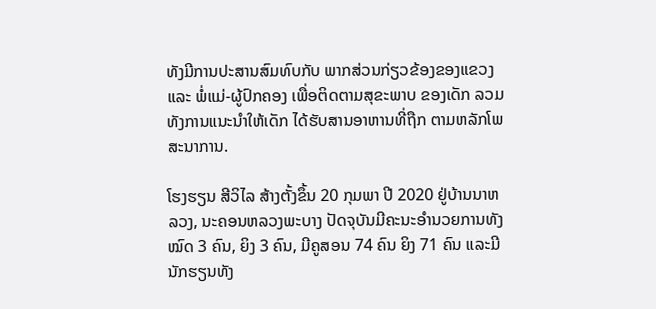ທັງມີການປະສານສົມທົບກັບ ພາກສ່ວນກ່ຽວຂ້ອງຂອງແຂວງ ແລະ ພໍ່ແມ່-ຜູ້ປົກຄອງ ເພື່ອຕິດຕາມສຸຂະພາບ ຂອງເດັກ ລວມທັງການແນະນຳໃຫ້ເດັກ ໄດ້ຮັບສານອາຫານທີ່ຖືກ ຕາມຫລັກໂພສະນາການ.

ໂຮງຮຽນ ສີວິໄລ ສ້າງຕັ້ງຂຶ້ນ 20 ກຸມພາ ປີ 2020 ຢູ່ບ້ານນາຫລວງ, ນະຄອນຫລວງພະບາງ ປັດຈຸບັນມີຄະນະອຳນວຍການທັງໝົດ 3 ຄົນ, ຍິງ 3 ຄົນ, ມີຄູສອນ 74 ຄົນ ຍິງ 71 ຄົນ ແລະມີນັກຮຽນທັງ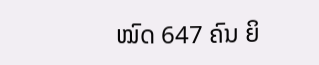ໝົດ 647 ຄົນ ຍິ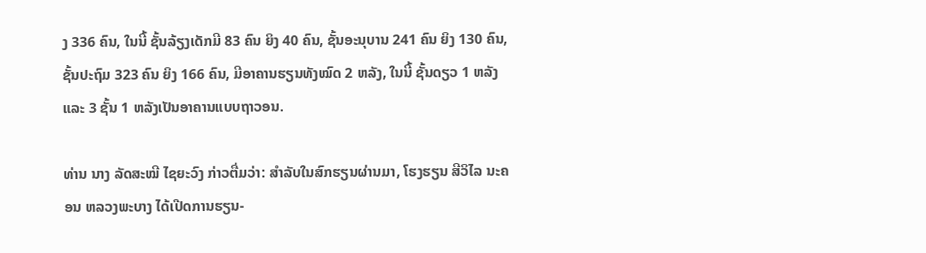ງ 336 ຄົນ, ໃນນີ້ ຊັ້ນລ້ຽງເດັກມີ 83 ຄົນ ຍິງ 40 ຄົນ, ຊັ້ນອະນຸບານ 241 ຄົນ ຍິງ 130 ຄົນ, ຊັ້ນປະຖົມ 323 ຄົນ ຍິງ 166 ຄົນ, ມີອາຄານຮຽນທັງໝົດ 2 ຫລັງ, ໃນນີ້ ຊັ້ນດຽວ 1 ຫລັງ ແລະ 3 ຊັ້ນ 1 ຫລັງເປັນອາຄານແບບຖາວອນ.

ທ່ານ ນາງ ລັດສະໝີ ໄຊຍະວົງ ກ່າວຕື່ມວ່າ: ສຳລັບໃນສົກຮຽນຜ່ານມາ, ໂຮງຮຽນ ສີວິໄລ ນະຄອນ ຫລວງພະບາງ ໄດ້ເປີດການຮຽນ-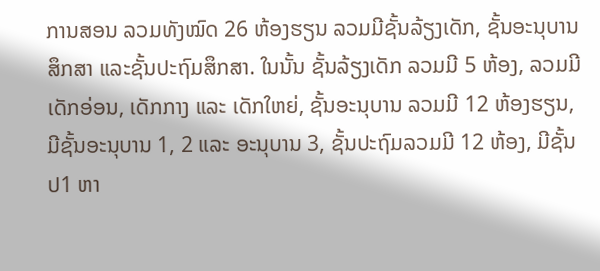ການສອນ ລວມທັງໝົດ 26 ຫ້ອງຮຽນ ລວມມີຊັ້ນລ້ຽງເດັກ, ຊັ້ນອະນຸບານສຶກສາ ແລະຊັ້ນປະຖົມສຶກສາ. ໃນນັ້ນ ຊັ້ນລ້ຽງເດັກ ລວມມີ 5 ຫ້ອງ, ລວມມີເດັກອ່ອນ, ເດັກກາງ ແລະ ເດັກໃຫຍ່, ຊັ້ນອະນຸບານ ລວມມີ 12 ຫ້ອງຮຽນ, ມີຊັ້ນອະນຸບານ 1, 2 ແລະ ອະນຸບານ 3, ຊັ້ນປະຖົມລວມມີ 12 ຫ້ອງ, ມີຊັ້ນ ປ1 ຫາ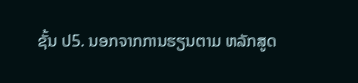ຊັ້ນ ປ5. ນອກຈາກການຮຽນຕາມ ຫລັກສູດ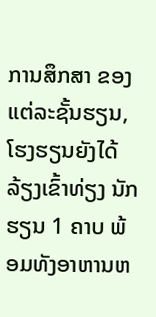ການສຶກສາ ຂອງແຕ່ລະຊັ້ນຮຽນ, ໂຮງຮຽນຍັງໄດ້ລ້ຽງເຂົ້າທ່ຽງ ນັກຮຽນ 1 ຄາບ ພ້ອມທັງອາຫານຫ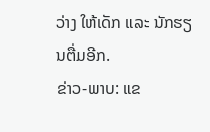ວ່າງ ໃຫ້ເດັກ ແລະ ນັກຮຽນຕື່ມອີກ.
ຂ່າວ-ພາບ: ແຂ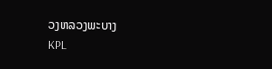ວງຫລວງພະບາງ
KPL